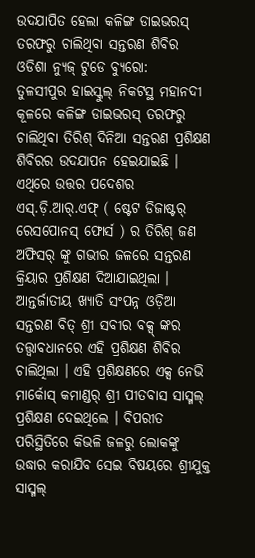ଉଦଯାପିତ ହେଲା କଳିଙ୍ଗ ଡାଇଭରସ୍ ତରଫରୁ ଚାଲିଥିବା ସନ୍ତରଣ ଶିବିର
ଓଡିଶା ନ୍ୟୁଜ୍ ଟୁଡେ ବ୍ୟୁରୋ:
ତୁଳସୀପୁର ହାଇସ୍କୁଲ୍ ନିକଟସ୍ଥ ମହାନଦୀ କୂଳରେ କଳିଙ୍ଗ ଡାଇଭରସ୍ ତରଫରୁ ଚାଲିଥିବା ତିରିଶ୍ ଦିନିଆ ସନ୍ତରଣ ପ୍ରଶିକ୍ଷଣ ଶିବିରର ଉଦଯାପନ ହେଇଯାଇଛି । ଏଥିରେ ଉତ୍ତର ପଦେଶର ଏସ୍.ଡ଼ି.ଆର୍.ଏଫ୍ ( ଷ୍ଟେଟ ଡିଜାଷ୍ଟର୍ ରେସପୋନସ୍ ଫୋର୍ସ ) ର ତିରିଶ୍ ଜଣ ଅଫିସର୍ ଙ୍କୁ ଗଭୀର ଜଳରେ ସନ୍ତରଣ କ୍ରିୟାର ପ୍ରଶିକ୍ଷଣ ଦିଆଯାଇଥିଲା । ଆନ୍ତର୍ଜାତୀୟ ଖ୍ୟାତି ସଂପନ୍ନ ଓଡ଼ିଆ ସନ୍ତରଣ ବିତ୍ ଶ୍ରୀ ସବୀର ବକ୍ସ୍ ଙ୍କର ତତ୍ତ୍ୱାବଧାନରେ ଏହି ପ୍ରଶିକ୍ଷଣ ଶିବିର ଚାଲିଥିଲା । ଏହି ପ୍ରଶିକ୍ଷଣରେ ଏକ୍ସ ନେଭି ମାର୍କୋସ୍ କମାଣ୍ଡର୍ ଶ୍ରୀ ପୀତବାସ ସାସ୍ମଲ୍ ପ୍ରଶିକ୍ଷଣ ଦେଇଥିଲେ । ବିପରୀତ ପରିସ୍ଥିତିରେ କିଭଳି ଜଳରୁ ଲୋକଙ୍କୁ ଉଦ୍ଧାର କରାଯିବ ସେଇ ବିଷୟରେ ଶ୍ରୀଯୁକ୍ତ ସାସ୍ମଲ୍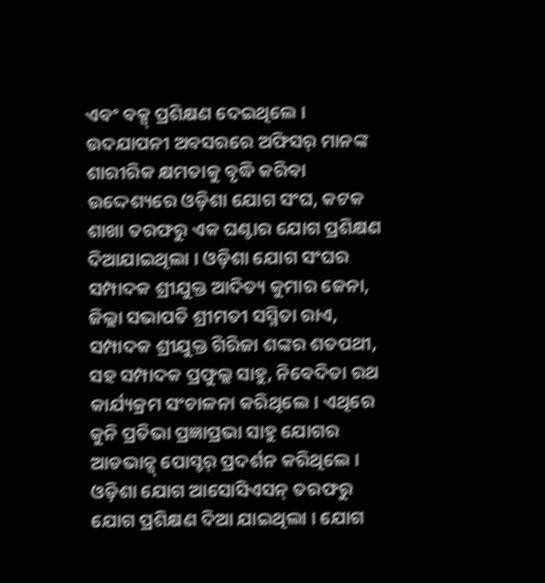ଏବଂ ବକ୍ସ୍ ପ୍ରଶିକ୍ଷଣ ଦେଇଥିଲେ । ଉଦଯାପନୀ ଅବସରରେ ଅଫିସର୍ ମାନଙ୍କ ଶାରୀରିକ କ୍ଷମତାକୁ ବୃଦ୍ଧି କରିବା ଉଦ୍ଦେଶ୍ୟରେ ଓଡ଼ିଶା ଯୋଗ ସଂଘ, କଟକ ଶାଖା ତରଫରୁ ଏକ ଘଣ୍ଟାର ଯୋଗ ପ୍ରଶିକ୍ଷଣ ଦିଆଯାଇଥିଲା । ଓଡ଼ିଶା ଯୋଗ ସଂଘର ସମ୍ପାଦକ ଶ୍ରୀଯୁକ୍ତ ଆଦିତ୍ୟ କୁମାର ଜେନା, ଜିଲ୍ଲା ସଭାପତି ଶ୍ରୀମତୀ ସସ୍ମିତା ରାଏ, ସମ୍ପାଦକ ଶ୍ରୀଯୁକ୍ତ ଗିରିଜା ଶଙ୍କର ଶତପଥୀ, ସହ ସମ୍ପାଦକ ପ୍ରଫୁଲ୍ଲ ସାହୁ, ନିବେଦିତା ରଥ କାର୍ଯ୍ୟକ୍ରମ ସଂଚାଳନା କରିଥିଲେ। ଏଥିରେ କୁନି ପ୍ରତିଭା ପ୍ରଜ୍ଞାପ୍ରଭା ସାହୁ ଯୋଗର ଆଡଭାନ୍ସ୍ ପୋସ୍ଚର୍ ପ୍ରଦର୍ଶନ କରିଥିଲେ । ଓଡ଼ିଶା ଯୋଗ ଆସୋସିଏସନ୍ ତରଫରୁ ଯୋଗ ପ୍ରଶିକ୍ଷଣ ଦିଆ ଯାଇଥିଲା । ଯୋଗ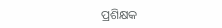ପ୍ରଶିକ୍ଷକ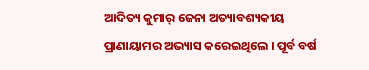ଆଦିତ୍ୟ କୁମାର୍ ଜେନା ଅତ୍ୟାବଶ୍ୟକୀୟ ପ୍ରାଣାୟାମର ଅଭ୍ୟାସ କରେଇଥିଲେ । ପୂର୍ବ ବର୍ଷ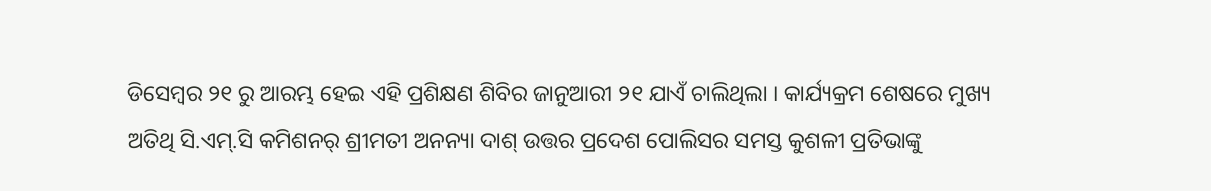ଡିସେମ୍ବର ୨୧ ରୁ ଆରମ୍ଭ ହେଇ ଏହି ପ୍ରଶିକ୍ଷଣ ଶିବିର ଜାନୁଆରୀ ୨୧ ଯାଏଁ ଚାଲିଥିଲା । କାର୍ଯ୍ୟକ୍ରମ ଶେଷରେ ମୁଖ୍ୟ ଅତିଥି ସି.ଏମ୍.ସି କମିଶନର୍ ଶ୍ରୀମତୀ ଅନନ୍ୟା ଦାଶ୍ ଉତ୍ତର ପ୍ରଦେଶ ପୋଲିସର ସମସ୍ତ କୁଶଳୀ ପ୍ରତିଭାଙ୍କୁ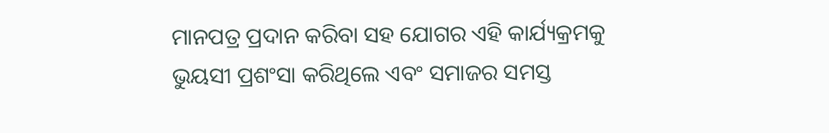ମାନପତ୍ର ପ୍ରଦାନ କରିବା ସହ ଯୋଗର ଏହି କାର୍ଯ୍ୟକ୍ରମକୁ ଭୁୟସୀ ପ୍ରଶଂସା କରିଥିଲେ ଏବଂ ସମାଜର ସମସ୍ତ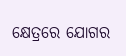କ୍ଷେତ୍ରରେ ଯୋଗର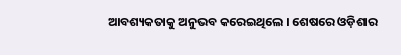ଆବଶ୍ୟକତାକୁ ଅନୁଭବ କରେଇଥିଲେ । ଶେଷରେ ଓଡ଼ିଶାର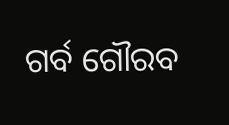ଗର୍ବ ଗୌରବ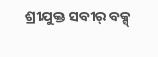ଶ୍ରୀଯୁକ୍ତ ସବୀର୍ ବକ୍ସ୍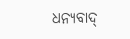ଧନ୍ୟବାଦ୍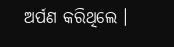ଅର୍ପଣ କରିଥିଲେ ।